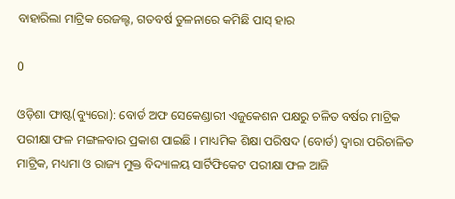ବାହାରିଲା ମାଟ୍ରିକ ରେଜଲ୍ଟ, ଗତବର୍ଷ ତୁଳନାରେ କମିଛି ପାସ୍ ହାର

0

ଓଡ଼ିଶା ଫାଷ୍ଟ(ବ୍ୟୁରୋ): ବୋର୍ଡ ଅଫ ସେକେଣ୍ଡାରୀ ଏଜୁକେଶନ ପକ୍ଷରୁ ଚଳିତ ବର୍ଷର ମାଟ୍ରିକ ପରୀକ୍ଷା ଫଳ ମଙ୍ଗଳବାର ପ୍ରକାଶ ପାଇଛି । ମାଧ୍ୟମିକ ଶିକ୍ଷା ପରିଷଦ (ବୋର୍ଡ) ଦ୍ୱାରା ପରିଚାଳିତ ମାଟ୍ରିକ, ମଧ୍ୟମା ଓ ରାଜ୍ୟ ମୁକ୍ତ ବିଦ୍ୟାଳୟ ସାର୍ଟିଫିକେଟ ପରୀକ୍ଷା ଫଳ ଆଜି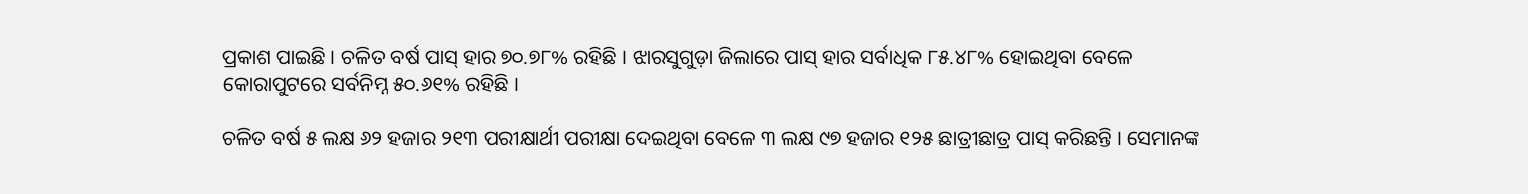ପ୍ରକାଶ ପାଇଛି । ଚଳିତ ବର୍ଷ ପାସ୍‌ ହାର ୭୦.୭୮% ରହିଛି । ଝାରସୁଗୁଡ଼ା ଜିଲାରେ ପାସ୍‌ ହାର ସର୍ବାଧିକ ୮୫.୪୮% ହୋଇଥିବା ବେଳେ କୋରାପୁଟରେ ସର୍ବନିମ୍ନ ୫୦.୬୧% ରହିଛି ।

ଚଳିତ ବର୍ଷ ୫ ଲକ୍ଷ ୬୨ ହଜାର ୨୧୩ ପରୀକ୍ଷାର୍ଥୀ ପରୀକ୍ଷା ଦେଇଥିବା ବେଳେ ୩ ଲକ୍ଷ ୯୭ ହଜାର ୧୨୫ ଛାତ୍ରୀଛାତ୍ର ପାସ୍‌ କରିଛନ୍ତି । ସେମାନଙ୍କ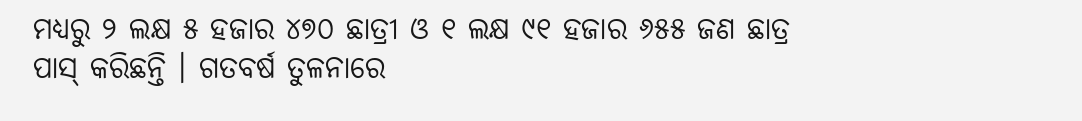ମଧ୍ୟରୁ ୨ ଲକ୍ଷ ୫ ହଜାର ୪୭୦ ଛାତ୍ରୀ ଓ ୧ ଲକ୍ଷ ୯୧ ହଜାର ୬୫୫ ଜଣ ଛାତ୍ର ପାସ୍‌ କରିଛନ୍ତି । ଗତବର୍ଷ ତୁଳନାରେ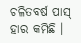ଚଳିତବର୍ଷ ପାସ୍ ହାର କମିଛି ।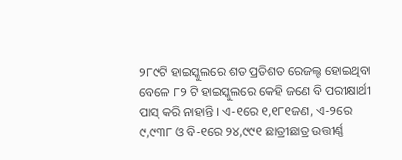୨୮୯ଟି ହାଇସ୍କୁଲରେ ଶତ ପ୍ରତିଶତ ରେଜଲ୍ଟ ହୋଇଥିବା ବେଳେ ୮୨ ଟି ହାଇସ୍କୁଲରେ କେହି ଜଣେ ବି ପରୀକ୍ଷାର୍ଥୀ ପାସ୍‌ କରି ନାହାନ୍ତି । ଏ-୧ରେ ୧,୧୮୧ଜଣ, ଏ-୨ରେ ୯,୯୩୮ ଓ ବି-୧ରେ ୨୪,୯୯୧ ଛାତ୍ରୀଛାତ୍ର ଉତ୍ତୀର୍ଣ୍ଣ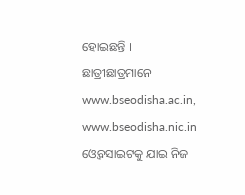ହୋଇଛନ୍ତି । ଛାତ୍ରୀଛାତ୍ରମାନେ www.bseodisha.ac.in, www.bseodisha.nic.in ଓ୍ବେବସାଇଟକୁ ଯାଇ ନିଜ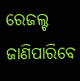ରେଜଲ୍ଟ ଜାଣିପାରିବେ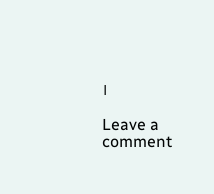।

Leave a comment